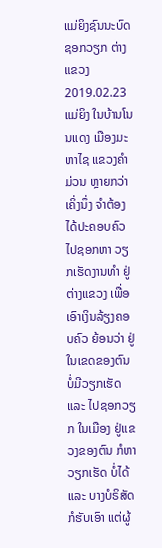ແມ່ຍິງຊົນນະບົດ ຊອກວຽກ ຕ່າງແຂວງ
2019.02.23
ແມ່ຍິງ ໃນບ້ານໂນນແດງ ເມືອງມະຫາໄຊ ແຂວງຄຳມ່ວນ ຫຼາຍກວ່າເຄິ່ງນຶ່ງ ຈຳຕ້ອງໄດ້ປະຄອບຄົວ ໄປຊອກຫາ ວຽກເຮັດງານທຳ ຢູ່ຕ່າງແຂວງ ເພື່ອເອົາເງິນລ້ຽງຄອບຄົວ ຍ້ອນວ່າ ຢູ່ໃນເຂດຂອງຕົນ ບໍ່ມີວຽກເຮັດ ແລະ ໄປຊອກວຽກ ໃນເມືອງ ຢູ່ແຂວງຂອງຕົນ ກໍຫາວຽກເຮັດ ບໍ່ໄດ້ ແລະ ບາງບໍຣິສັດ ກໍຮັບເອົາ ແຕ່ຜູ້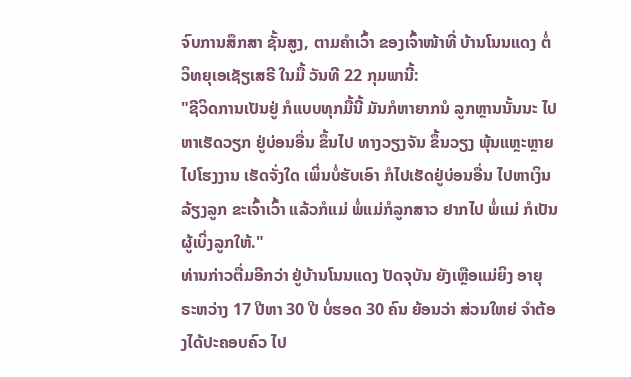ຈົບການສຶກສາ ຊັ້ນສູງ, ຕາມຄໍາເວົ້າ ຂອງເຈົ້າໜ້າທີ່ ບ້ານໂນນແດງ ຕໍ່ວິທຍຸເອເຊັຽເສຣີ ໃນມື້ ວັນທີ 22 ກຸມພານີ້:
"ຊີວິດການເປັນຢູ່ ກໍແບບທຸກມື້ນີ້ ມັນກໍຫາຍາກນໍ ລູກຫຼານນັ້ນນະ ໄປຫາເຮັດວຽກ ຢູ່ບ່ອນອື່ນ ຂຶ້ນໄປ ທາງວຽງຈັນ ຂຶ້ນວຽງ ພຸ້ນແຫຼະຫຼາຍ ໄປໂຮງງານ ເຮັດຈັ່ງໃດ ເພິ່ນບໍ່ຮັບເອົາ ກໍໄປເຮັດຢູ່ບ່ອນອື່ນ ໄປຫາເງິນລ້ຽງລູກ ຂະເຈົ້າເວົ້າ ແລ້ວກໍແມ່ ພໍ່ແມ່ກໍລູກສາວ ຢາກໄປ ພໍ່ແມ່ ກໍເປັນຜູ້ເບິ່ງລູກໃຫ້."
ທ່ານກ່າວຕື່ມອີກວ່າ ຢູ່ບ້ານໂນນແດງ ປັດຈຸບັນ ຍັງເຫຼືອແມ່ຍິງ ອາຍຸ ຣະຫວ່າງ 17 ປີຫາ 30 ປີ ບໍ່ຮອດ 30 ຄົນ ຍ້ອນວ່າ ສ່ວນໃຫຍ່ ຈຳຕ້ອງໄດ້ປະຄອບຄົວ ໄປ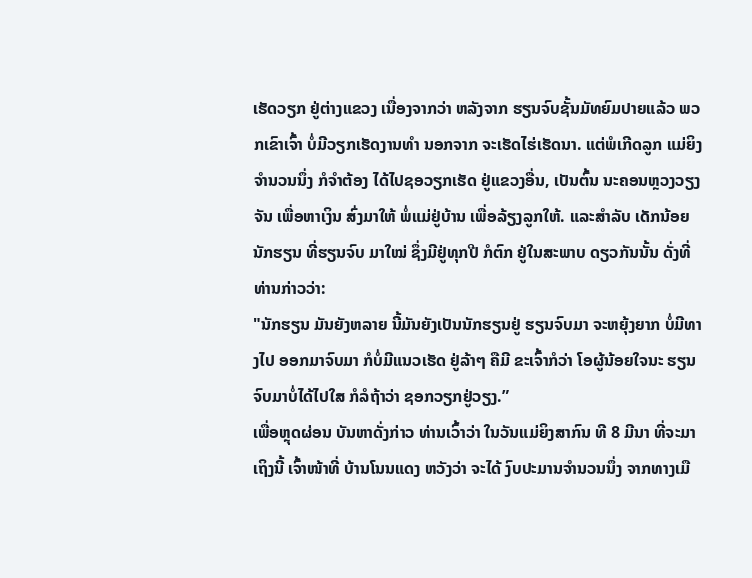ເຮັດວຽກ ຢູ່ຕ່າງແຂວງ ເນື່ອງຈາກວ່າ ຫລັງຈາກ ຮຽນຈົບຊັ້ນມັທຍົມປາຍແລ້ວ ພວກເຂົາເຈົ້າ ບໍ່ມີວຽກເຮັດງານທຳ ນອກຈາກ ຈະເຮັດໄຮ່ເຮັດນາ. ແຕ່ພໍເກີດລູກ ແມ່ຍິງຈຳນວນນຶ່ງ ກໍຈຳຕ້ອງ ໄດ້ໄປຊອວຽກເຮັດ ຢູ່ແຂວງອື່ນ, ເປັນຕົ້ນ ນະຄອນຫຼວງວຽງຈັນ ເພື່ອຫາເງິນ ສົ່ງມາໃຫ້ ພໍ່ແມ່ຢູ່ບ້ານ ເພື່ອລ້ຽງລູກໃຫ້. ແລະສຳລັບ ເດັກນ້ອຍນັກຮຽນ ທີ່ຮຽນຈົບ ມາໃໝ່ ຊຶ່ງມີຢູ່ທຸກປີ ກໍຕົກ ຢູ່ໃນສະພາບ ດຽວກັນນັ້ນ ດັ່ງທີ່ທ່ານກ່າວວ່າ:
"ນັກຮຽນ ມັນຍັງຫລາຍ ນີ້ມັນຍັງເປັນນັກຮຽນຢູ່ ຮຽນຈົບມາ ຈະຫຍຸ້ງຍາກ ບໍ່ມີທາງໄປ ອອກມາຈົບມາ ກໍບໍ່ມີແນວເຮັດ ຢູ່ລ້າໆ ຄືມີ ຂະເຈົ້າກໍວ່າ ໂອຜູ້ນ້ອຍໃຈນະ ຮຽນຈົບມາບໍ່ໄດ້ໄປໃສ ກໍລໍຖ້າວ່າ ຊອກວຽກຢູ່ວຽງ.”
ເພື່ອຫຼຸດຜ່ອນ ບັນຫາດັ່ງກ່າວ ທ່ານເວົ້າວ່າ ໃນວັນແມ່ຍິງສາກົນ ທີ 8 ມີນາ ທີ່ຈະມາເຖິງນີ້ ເຈົ້າໜ້າທີ່ ບ້ານໂນນແດງ ຫວັງວ່າ ຈະໄດ້ ງົບປະມານຈຳນວນນຶ່ງ ຈາກທາງເມື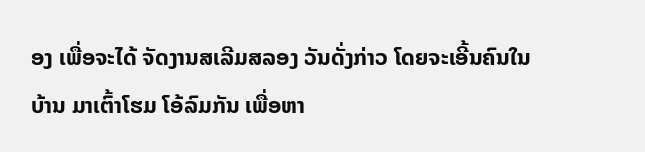ອງ ເພື່ອຈະໄດ້ ຈັດງານສເລີມສລອງ ວັນດັ່ງກ່າວ ໂດຍຈະເອີ້ນຄົນໃນບ້ານ ມາເຕົ້າໂຮມ ໂອ້ລົມກັນ ເພື່ອຫາ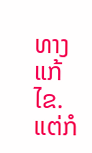ທາງແກ້ໄຂ. ແຕ່ກໍ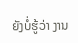ຍັງບໍ່ຮູ້ວ່າ ງານ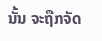ນັ້ນ ຈະຖືກຈັດ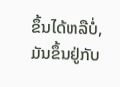ຂຶ້ນໄດ້ຫລືບໍ່, ມັນຂຶ້ນຢູ່ກັບ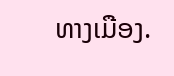ທາງເມືອງ.